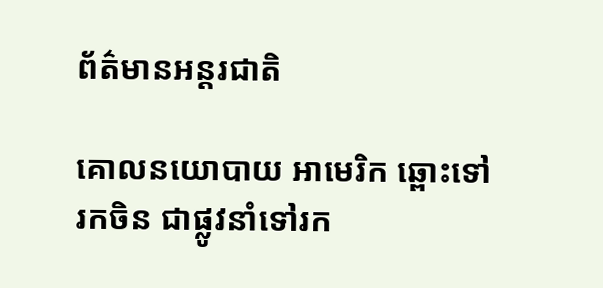ព័ត៌មានអន្តរជាតិ

គោលនយោបាយ អាមេរិក ឆ្ពោះទៅរកចិន ជាផ្លូវនាំទៅរក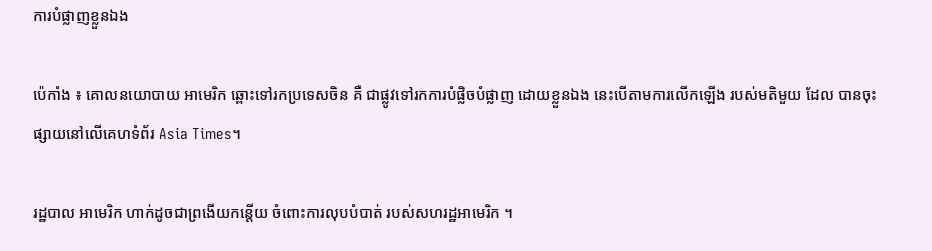ការបំផ្លាញខ្លួនឯង

ប៉េកាំង ៖ គោលនយោបាយ អាមេរិក ឆ្ពោះទៅរកប្រទេសចិន គឺ ជាផ្លូវទៅរកការបំផ្លិចបំផ្លាញ ដោយខ្លួនឯង នេះបើតាមការលើកឡើង របស់មតិមួយ ដែល បានចុះផ្សាយនៅលើគេហទំព័រ Asia Times។

រដ្ឋបាល អាមេរិក ហាក់ដូចជាព្រងើយកន្តើយ ចំពោះការលុបបំបាត់ របស់សហរដ្ឋអាមេរិក ។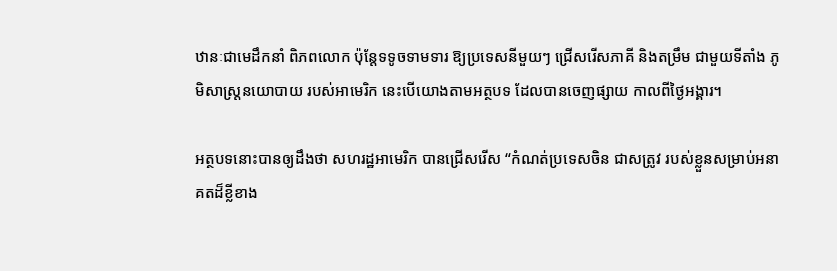ឋានៈជាមេដឹកនាំ ពិភពលោក ប៉ុន្តែទទូចទាមទារ ឱ្យប្រទេសនីមួយៗ ជ្រើសរើសភាគី និងតម្រឹម ជាមួយទីតាំង ភូមិសាស្ត្រនយោបាយ របស់អាមេរិក នេះបើយោងតាមអត្ថបទ ដែលបានចេញផ្សាយ កាលពីថ្ងៃអង្គារ។

អត្ថបទនោះបានឲ្យដឹងថា សហរដ្ឋអាមេរិក បានជ្រើសរើស “កំណត់ប្រទេសចិន ជាសត្រូវ របស់ខ្លួនសម្រាប់អនាគតដ៏ខ្លីខាង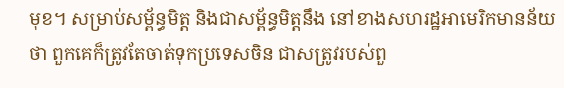មុខ។ សម្រាប់សម្ព័ន្ធមិត្ត និងជាសម្ព័ន្ធមិត្តនឹង នៅខាងសហរដ្ឋអាមេរិកមានន័យថា ពួកគេក៏ត្រូវតែចាត់ទុកប្រទេសចិន ជាសត្រូវរបស់ពួ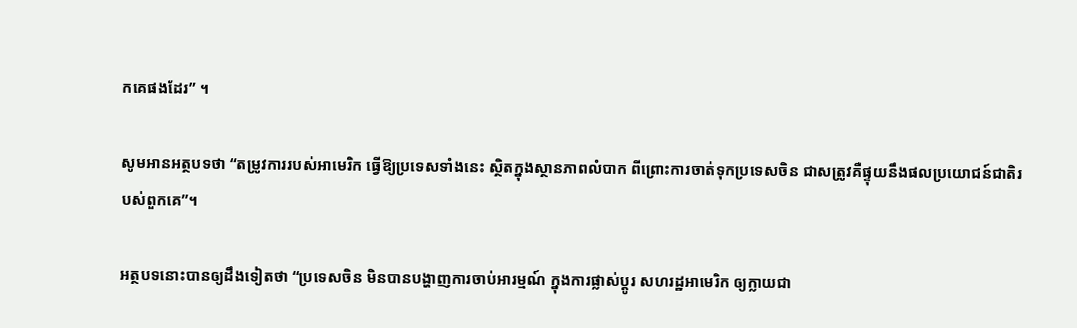កគេផងដែរ” ។

សូមអានអត្ថបទថា “តម្រូវការរបស់អាមេរិក ធ្វើឱ្យប្រទេសទាំងនេះ ស្ថិតក្នុងស្ថានភាពលំបាក ពីព្រោះការចាត់ទុកប្រទេសចិន ជាសត្រូវគឺផ្ទុយនឹងផលប្រយោជន៍ជាតិរបស់ពួកគេ”។

អត្ថបទនោះបានឲ្យដឹងទៀតថា “ប្រទេសចិន មិនបានបង្ហាញការចាប់អារម្មណ៍ ក្នុងការផ្លាស់ប្តូរ សហរដ្ឋអាមេរិក ឲ្យក្លាយជា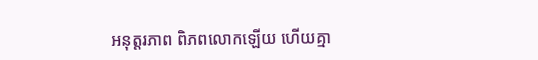អនុត្តរភាព ពិភពលោកឡើយ ហើយគ្មា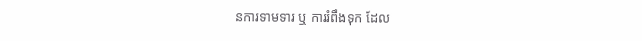នការទាមទារ ឬ ការរំពឹងទុក ដែល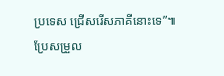ប្រទេស ជ្រើសរើសភាគីនោះទេ”៕
ប្រែសម្រួល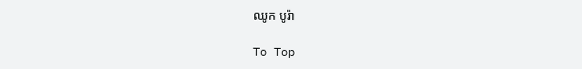ឈូក បូរ៉ា

To Top